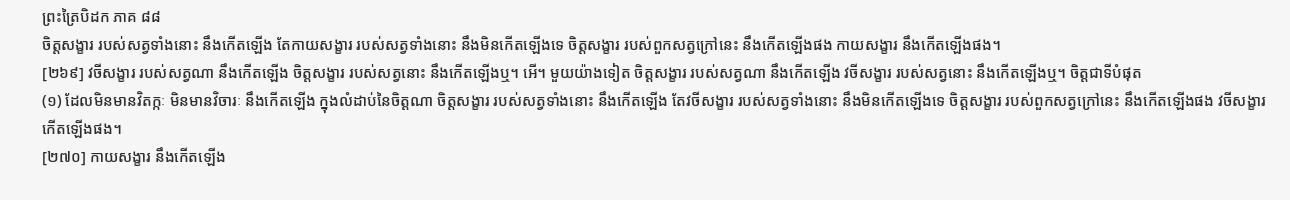ព្រះត្រៃបិដក ភាគ ៨៨
ចិត្តសង្ខារ របស់សត្វទាំងនោះ នឹងកើតឡើង តែកាយសង្ខារ របស់សត្វទាំងនោះ នឹងមិនកើតឡើងទេ ចិត្តសង្ខារ របស់ពួកសត្វក្រៅនេះ នឹងកើតឡើងផង កាយសង្ខារ នឹងកើតឡើងផង។
[២៦៩] វចីសង្ខារ របស់សត្វណា នឹងកើតឡើង ចិត្តសង្ខារ របស់សត្វនោះ នឹងកើតឡើងឬ។ អើ។ មួយយ៉ាងទៀត ចិត្តសង្ខារ របស់សត្វណា នឹងកើតឡើង វចីសង្ខារ របស់សត្វនោះ នឹងកើតឡើងឬ។ ចិត្តជាទីបំផុត
(១) ដែលមិនមានវិតក្កៈ មិនមានវិចារៈ នឹងកើតឡើង ក្នុងលំដាប់នៃចិត្តណា ចិត្តសង្ខារ របស់សត្វទាំងនោះ នឹងកើតឡើង តែវចីសង្ខារ របស់សត្វទាំងនោះ នឹងមិនកើតឡើងទេ ចិត្តសង្ខារ របស់ពួកសត្វក្រៅនេះ នឹងកើតឡើងផង វចីសង្ខារ កើតឡើងផង។
[២៧០] កាយសង្ខារ នឹងកើតឡើង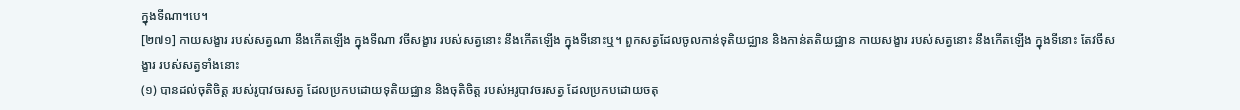ក្នុងទីណា។បេ។
[២៧១] កាយសង្ខារ របស់សត្វណា នឹងកើតឡើង ក្នុងទីណា វចីសង្ខារ របស់សត្វនោះ នឹងកើតឡើង ក្នុងទីនោះឬ។ ពួកសត្វដែលចូលកាន់ទុតិយជ្ឈាន និងកាន់តតិយជ្ឈាន កាយសង្ខារ របស់សត្វនោះ នឹងកើតឡើង ក្នុងទីនោះ តែវចីសង្ខារ របស់សត្វទាំងនោះ
(១) បានដល់ចុតិចិត្ត របស់រូបាវចរសត្វ ដែលប្រកបដោយទុតិយជ្ឈាន និងចុតិចិត្ត របស់អរូបាវចរសត្វ ដែលប្រកបដោយចតុ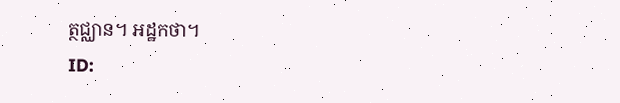ត្ថជ្ឈាន។ អដ្ឋកថា។
ID: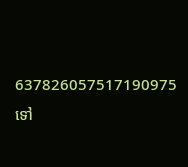637826057517190975
ទៅ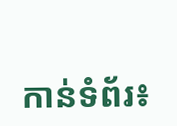កាន់ទំព័រ៖